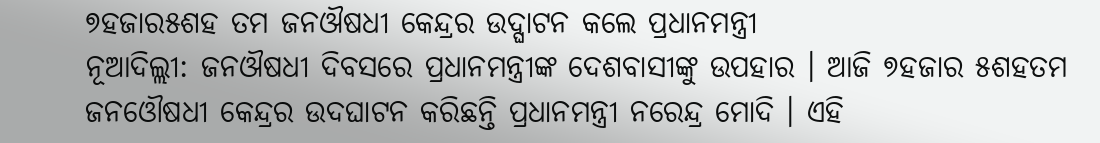୭ହଜାର୫ଶହ ତମ ଜନଔଷଧୀ କେନ୍ଦ୍ରର ଉଦ୍ଘାଟନ କଲେ ପ୍ରଧାନମନ୍ତ୍ରୀ
ନୂଆଦିଲ୍ଲୀ: ଜନଔଷଧୀ ଦିବସରେ ପ୍ରଧାନମନ୍ତ୍ରୀଙ୍କ ଦେଶବାସୀଙ୍କୁ ଉପହାର । ଆଜି ୭ହଜାର ୫ଶହତମ ଜନଓୌଷଧୀ କେନ୍ଦ୍ରର ଉଦଘାଟନ କରିଛନ୍ତି ପ୍ରଧାନମନ୍ତ୍ରୀ ନରେନ୍ଦ୍ର ମୋଦି । ଏହି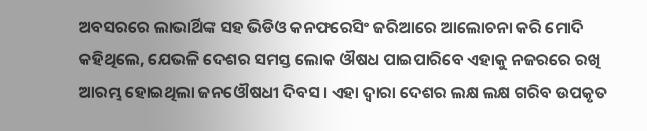ଅବସରରେ ଲାଭାର୍ଥିଙ୍କ ସହ ଭିଡିଓ କନଫରେସିଂ ଜରିଆରେ ଆଲୋଚନା କରି ମୋଦି କହିଥିଲେ, ଯେଭଳି ଦେଶର ସମସ୍ତ ଲୋକ ଔଷଧ ପାଇପାରିବେ ଏହାକୁ ନଜରରେ ରଖି ଆରମ୍ଭ ହୋଇଥିଲା ଜନଓୌଷଧୀ ଦିବସ । ଏହା ଦ୍ବାରା ଦେଶର ଲକ୍ଷ ଲକ୍ଷ ଗରିବ ଉପକୃତ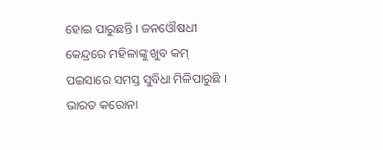ହୋଇ ପାରୁଛନ୍ତି । ଜନଓୌଷଧୀ କେନ୍ଦ୍ରରେ ମହିଳାଙ୍କୁ ଖୁବ କମ୍ ପଇସାରେ ସମସ୍ତ ସୁବିଧା ମିଳିପାରୁଛି । ଭାରତ କରୋନା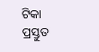ଟିକା ପ୍ରସ୍ତୁତ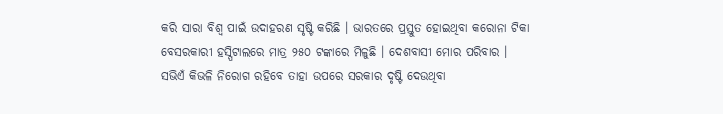କରି ସାରା ବିଶ୍ବ ପାଇଁ ଉଦାହରଣ ସୃଷ୍ଟି କରିଛି । ଭାରତରେ ପ୍ରସ୍ତୁତ ହୋଇଥିବା କରୋନା ଟିକା ବେସରକାରୀ ହସ୍ପିଟାଲରେ ମାତ୍ର ୨୫୦ ଟଙ୍କାରେ ମିଳୁଛି । ଦେଶବାସୀ ମୋର ପରିବାର । ସଭିଏଁ କିଭଳି ନିରୋଗ ରହିବେ ତାହା ଉପରେ ସରକାର ଦୃଷ୍ଟି ଦେଉଥିବା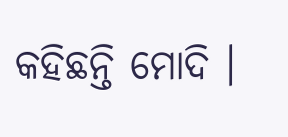କହିଛନ୍ତି ମୋଦି ।